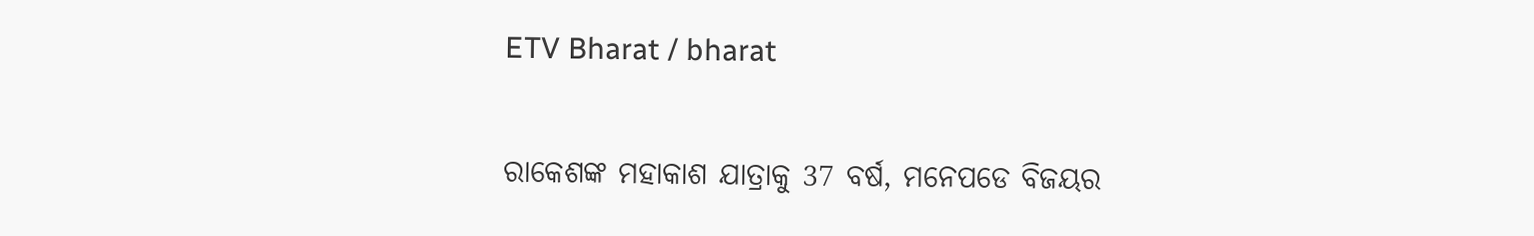ETV Bharat / bharat

ରାକେଶଙ୍କ ମହାକାଶ ଯାତ୍ରାକୁ 37 ବର୍ଷ, ମନେପଡେ ବିଜୟର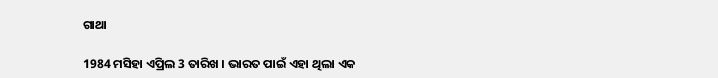ଗାଥା

1984 ମସିହା ଏପ୍ରିଲ 3 ତାରିଖ । ଭାରତ ପାଇଁ ଏହା ଥିଲା ଏକ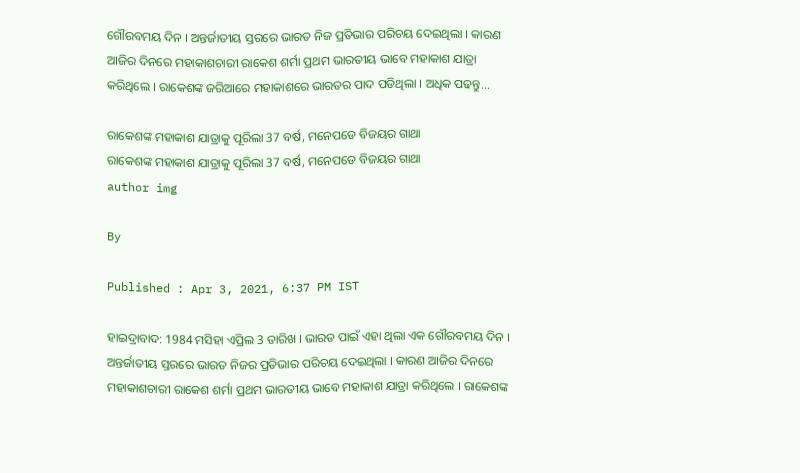ଗୌରବମୟ ଦିନ । ଅନ୍ତର୍ଜାତୀୟ ସ୍ତରରେ ଭାରତ ନିଜ ପ୍ରତିଭାର ପରିଚୟ ଦେଇଥିଲା । କାରଣ ଆଜିର ଦିନରେ ମହାକାଶଚାରୀ ରାକେଶ ଶର୍ମା ପ୍ରଥମ ଭାରତୀୟ ଭାବେ ମହାକାଶ ଯାତ୍ରା କରିଥିଲେ । ରାକେଶଙ୍କ ଜରିଆରେ ମହାକାଶରେ ଭାରତର ପାଦ ପଡିଥିଲା । ଅଧିକ ପଢନ୍ତୁ...

ରାକେଶଙ୍କ ମହାକାଶ ଯାତ୍ରାକୁ ପୂରିଲା 37 ବର୍ଷ, ମନେପଡେ ବିଜୟର ଗାଥା
ରାକେଶଙ୍କ ମହାକାଶ ଯାତ୍ରାକୁ ପୂରିଲା 37 ବର୍ଷ, ମନେପଡେ ବିଜୟର ଗାଥା
author img

By

Published : Apr 3, 2021, 6:37 PM IST

ହାଇଦ୍ରାବାଦ: 1984 ମସିହା ଏପ୍ରିଲ 3 ତାରିଖ । ଭାରତ ପାଇଁ ଏହା ଥିଲା ଏକ ଗୌରବମୟ ଦିନ । ଅନ୍ତର୍ଜାତୀୟ ସ୍ତରରେ ଭାରତ ନିଜର ପ୍ରତିଭାର ପରିଚୟ ଦେଇଥିଲା । କାରଣ ଆଜିର ଦିନରେ ମହାକାଶଚାରୀ ରାକେଶ ଶର୍ମା ପ୍ରଥମ ଭାରତୀୟ ଭାବେ ମହାକାଶ ଯାତ୍ରା କରିଥିଲେ । ରାକେଶଙ୍କ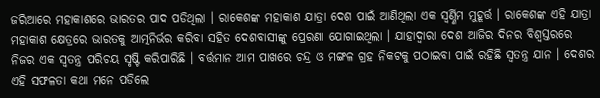ଜରିଆରେ ମହାକାଶରେ ଭାରତର ପାଦ ପଡିଥିଲା । ରାକେଶଙ୍କ ମହାକାଶ ଯାତ୍ରା ଦେଶ ପାଇଁ ଆଣିଥିଲା ଏକ ସ୍ବର୍ଣ୍ଣିମ ମୁହୂର୍ତ୍ତ । ରାକେଶଙ୍କ ଏହି ଯାତ୍ରା ମହାକାଶ କ୍ଷେତ୍ରରେ ଭାରତକୁ ଆତ୍ମନିର୍ଭର କରିବା ସହିତ ଦେଶବାସୀଙ୍କୁ ପ୍ରେରଣା ଯୋଗାଇଥିଲା । ଯାହାଦ୍ବାରା ଦେଶ ଆଜିର ଦିନର ବିଶ୍ବସ୍ତରରେ ନିଜର ଏକ ସ୍ବତନ୍ତ୍ର ପରିଚୟ ସୃଷ୍ଟି କରିପାରିଛି । ବର୍ତ୍ତମାନ ଆମ ପାଖରେ ଚନ୍ଦ୍ର ଓ ମଙ୍ଗଳ ଗ୍ରହ ନିକଟକୁ ପଠାଇବା ପାଇଁ ରହିଛି ସ୍ବତନ୍ତ୍ର ଯାନ । ଦେଶର ଏହି ସଫଳତା କଥା ମନେ ପଡିଲେ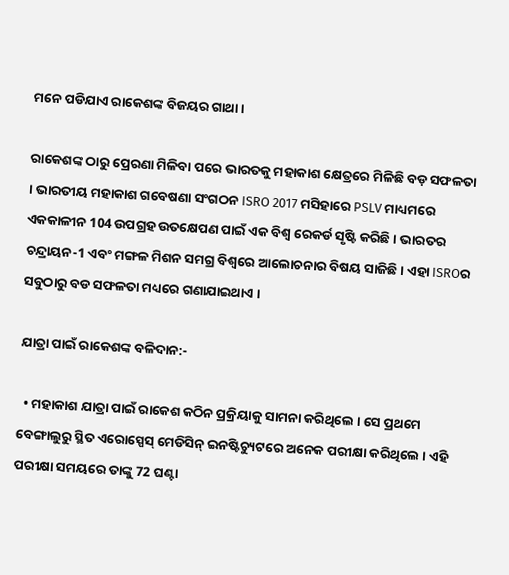ମନେ ପଡିଯାଏ ରାକେଶଙ୍କ ବିଜୟର ଗାଥା ।

ରାକେଶଙ୍କ ଠାରୁ ପ୍ରେରଣା ମିଳିବା ପରେ ଭାରତକୁ ମହାକାଶ କ୍ଷେତ୍ରରେ ମିଳିଛି ବଡ଼ ସଫଳତା । ଭାରତୀୟ ମହାକାଶ ଗବେଷଣା ସଂଗଠନ ISRO 2017 ମସିହାରେ PSLV ମାଧ୍ୟମରେ ଏକକାଳୀନ 104 ଉପଗ୍ରହ ଉତକ୍ଷେପଣ ପାଇଁ ଏକ ବିଶ୍ୱ ରେକର୍ଡ ସୃଷ୍ଟି କରିଛି । ଭାରତର ଚନ୍ଦ୍ରାୟନ-1 ଏବଂ ମଙ୍ଗଳ ମିଶନ ସମଗ୍ର ବିଶ୍ୱରେ ଆଲୋଚନାର ବିଷୟ ସାଜିଛି । ଏହା ISROର ସବୁଠାରୁ ବଡ ସଫଳତା ମଧ୍ୟରେ ଗଣାଯାଇଥାଏ ।

ଯାତ୍ରା ପାଇଁ ରାକେଶଙ୍କ ବଳିଦାନ:-

  • ମହାକାଶ ଯାତ୍ରା ପାଇଁ ରାକେଶ କଠିନ ପ୍ରକ୍ରିୟାକୁ ସାମନା କରିଥିଲେ । ସେ ପ୍ରଥମେ ବେଙ୍ଗାଲୁରୁ ସ୍ଥିତ ଏରୋସ୍ପେସ୍ ମେଡିସିନ୍ ଇନଷ୍ଟିଚ୍ୟୁଟରେ ଅନେକ ପରୀକ୍ଷା କରିଥିଲେ । ଏହି ପରୀକ୍ଷା ସମୟରେ ତାଙ୍କୁ 72 ଘଣ୍ଟା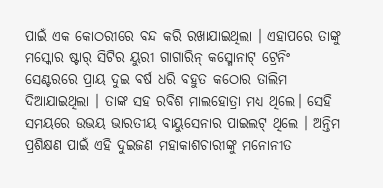ପାଇଁ ଏକ କୋଠରୀରେ ବନ୍ଦ କରି ରଖାଯାଇଥିଲା । ଏହାପରେ ତାଙ୍କୁ ମସ୍କୋର ଷ୍ଟାର୍ ସିଟିର ୟୁରୀ ଗାଗାରିନ୍ କସ୍ମୋନାଟ୍ ଟ୍ରେନିଂ ସେଣ୍ଟରରେ ପ୍ରାୟ ଦୁଇ ବର୍ଷ ଧରି ବହୁତ କଠୋର ତାଲିମ ଦିଆଯାଇଥିଲା । ତାଙ୍କ ସହ ରବିଶ ମାଲହୋତ୍ରା ମଧ୍ୟ ଥିଲେ। ସେହି ସମୟରେ ଉଭୟ ଭାରତୀୟ ବାୟୁସେନାର ପାଇଲଟ୍ ଥିଲେ । ଅନ୍ତିମ ପ୍ରଶିକ୍ଷଣ ପାଇଁ ଏହି ଦୁଇଜଣ ମହାକାଶଚାରୀଙ୍କୁ ମନୋନୀତ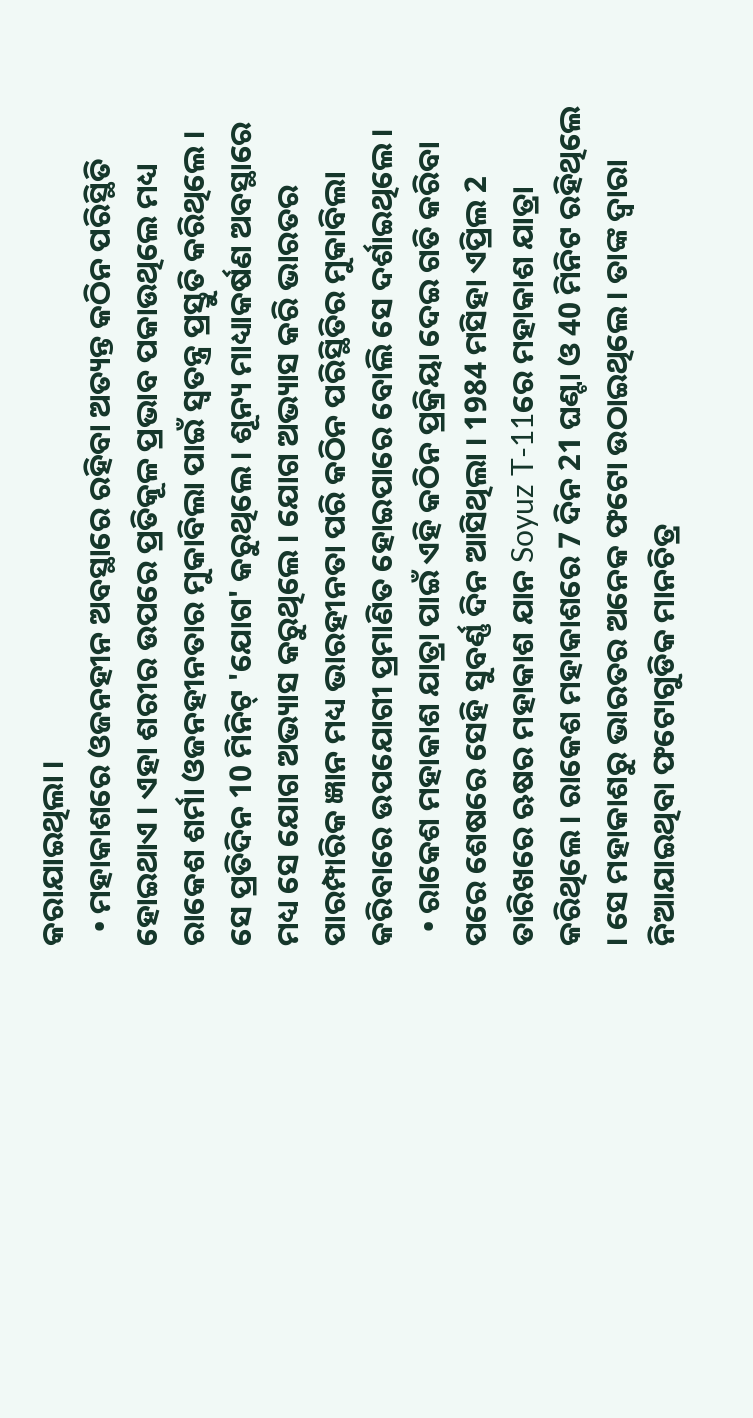କରାଯାଇଥିଲା ।
  • ମହାକାଶରେ ଓଜନହୀନ ଅବସ୍ଥାରେ ରହିବା ଅତ୍ୟନ୍ତ କଠିନ ପରିସ୍ଥିତି ହୋଇଥାଏ । ଏହା ଶରୀର ଉପରେ ପ୍ରତିକୂଳ ପ୍ରଭାବ ପକାଉଥିଲେ ମଧ୍ୟ ରାକେଶ ଶର୍ମା ଓଜନହୀନତାର ମୁକାବିଲା ପାଇଁ ସ୍ୱତନ୍ତ୍ର ପ୍ରସ୍ତୁତି କରିଥିଲେ । ସେ ପ୍ରତିଦିନ 10 ମିନିଟ୍ 'ଯୋଗ' କରୁଥିଲେ । ଶୂନ୍ୟ ମାଧ୍ୟାକର୍ଷଣ ଅବସ୍ଥାରେ ମଧ୍ୟ ସେ ଯୋଗ ଅଭ୍ୟାସ କରୁଥିଲେ । ଯୋଗ ଅଭ୍ୟାସ କରି ଭାରତର ପାରମ୍ପାରିକ ଜ୍ଞାନ ମଧ୍ୟ ଭାରହୀନତା ପରି କଠିନ ପରିସ୍ଥିତିର ମୁକାବିଲା କରିବାରେ ଉପଯୋଗୀ ପ୍ରମାଣିତ ହୋଇପାରେ ବୋଲି ସେ ଦର୍ଶାଇଥିଲେ ।
  • ରାକେଶ ମହାକାଶ ଯାତ୍ରା ପାଇଁ ଏହି କଠିନ ପ୍ରକ୍ରିୟା ଦେଇ ଗତି କରିବା ପରେ ଶେଷରେ ସେହି ସୁବର୍ଣ୍ଣ ଦିନ ଆସିଥିଲା । 1984 ମସିହା ଏପ୍ରିଲ 2 ତାରିଖରେ ଋଷର ମହାକାଶ ଯାନ Soyuz T-11ରେ ମହାକାଶ ଯାତ୍ରା କରିଥିଲେ । ରାକେଶ ମହାକାଶରେ 7 ଦିନ 21 ଘଣ୍ଟା ଓ 40 ମିନିଟ ରହିଥିଲେ । ସେ ମହାକାଶରୁ ଭାରତର ଅନେକ ଫଟୋ ଉଠାଇଥିଲେ । ତାଙ୍କ ଦ୍ୱାରା ନିଆଯାଇଥିବା ଫଟୋଗୁଡିକ ମାନଚିତ୍ର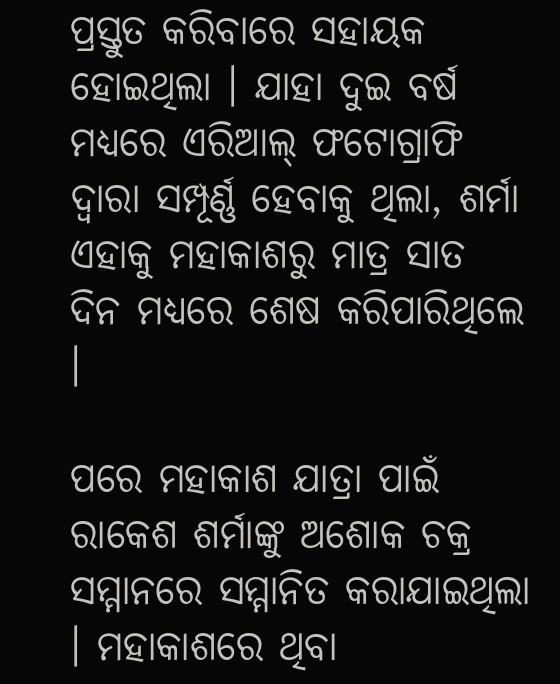ପ୍ରସ୍ତୁତ କରିବାରେ ସହାୟକ ହୋଇଥିଲା । ଯାହା ଦୁଇ ବର୍ଷ ମଧ୍ୟରେ ଏରିଆଲ୍ ଫଟୋଗ୍ରାଫି ଦ୍ୱାରା ସମ୍ପୂର୍ଣ୍ଣ ହେବାକୁ ଥିଲା, ଶର୍ମା ଏହାକୁ ମହାକାଶରୁ ମାତ୍ର ସାତ ଦିନ ମଧ୍ୟରେ ଶେଷ କରିପାରିଥିଲେ ।

ପରେ ମହାକାଶ ଯାତ୍ରା ପାଇଁ ରାକେଶ ଶର୍ମାଙ୍କୁ ଅଶୋକ ଚକ୍ର ସମ୍ମାନରେ ସମ୍ମାନିତ କରାଯାଇଥିଲା । ମହାକାଶରେ ଥିବା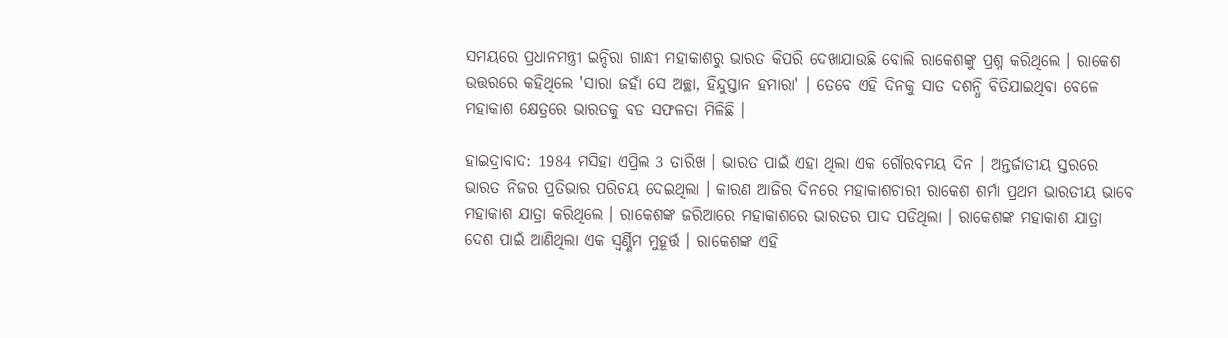ସମୟରେ ପ୍ରଧାନମନ୍ତ୍ରୀ ଇନ୍ଦିରା ଗାନ୍ଧୀ ମହାକାଶରୁ ଭାରତ କିପରି ଦେଖାଯାଉଛି ବୋଲି ରାକେଶଙ୍କୁ ପ୍ରଶ୍ନ କରିଥିଲେ । ରାକେଶ ଉତ୍ତରରେ କହିଥିଲେ 'ସାରା ଜହାଁ ସେ ଅଚ୍ଛା, ହିନ୍ଦୁସ୍ତାନ ହମାରା' । ତେବେ ଏହି ଦିନକୁ ସାତ ଦଶନ୍ଧି ବିତିଯାଇଥିବା ବେଳେ ମହାକାଶ କ୍ଷେତ୍ରରେ ଭାରତକୁ ବଡ ସଫଳତା ମିଳିଛି ।

ହାଇଦ୍ରାବାଦ: 1984 ମସିହା ଏପ୍ରିଲ 3 ତାରିଖ । ଭାରତ ପାଇଁ ଏହା ଥିଲା ଏକ ଗୌରବମୟ ଦିନ । ଅନ୍ତର୍ଜାତୀୟ ସ୍ତରରେ ଭାରତ ନିଜର ପ୍ରତିଭାର ପରିଚୟ ଦେଇଥିଲା । କାରଣ ଆଜିର ଦିନରେ ମହାକାଶଚାରୀ ରାକେଶ ଶର୍ମା ପ୍ରଥମ ଭାରତୀୟ ଭାବେ ମହାକାଶ ଯାତ୍ରା କରିଥିଲେ । ରାକେଶଙ୍କ ଜରିଆରେ ମହାକାଶରେ ଭାରତର ପାଦ ପଡିଥିଲା । ରାକେଶଙ୍କ ମହାକାଶ ଯାତ୍ରା ଦେଶ ପାଇଁ ଆଣିଥିଲା ଏକ ସ୍ବର୍ଣ୍ଣିମ ମୁହୂର୍ତ୍ତ । ରାକେଶଙ୍କ ଏହି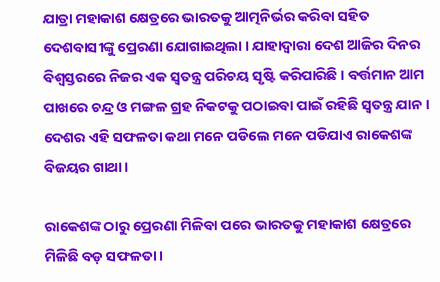ଯାତ୍ରା ମହାକାଶ କ୍ଷେତ୍ରରେ ଭାରତକୁ ଆତ୍ମନିର୍ଭର କରିବା ସହିତ ଦେଶବାସୀଙ୍କୁ ପ୍ରେରଣା ଯୋଗାଇଥିଲା । ଯାହାଦ୍ବାରା ଦେଶ ଆଜିର ଦିନର ବିଶ୍ବସ୍ତରରେ ନିଜର ଏକ ସ୍ବତନ୍ତ୍ର ପରିଚୟ ସୃଷ୍ଟି କରିପାରିଛି । ବର୍ତ୍ତମାନ ଆମ ପାଖରେ ଚନ୍ଦ୍ର ଓ ମଙ୍ଗଳ ଗ୍ରହ ନିକଟକୁ ପଠାଇବା ପାଇଁ ରହିଛି ସ୍ବତନ୍ତ୍ର ଯାନ । ଦେଶର ଏହି ସଫଳତା କଥା ମନେ ପଡିଲେ ମନେ ପଡିଯାଏ ରାକେଶଙ୍କ ବିଜୟର ଗାଥା ।

ରାକେଶଙ୍କ ଠାରୁ ପ୍ରେରଣା ମିଳିବା ପରେ ଭାରତକୁ ମହାକାଶ କ୍ଷେତ୍ରରେ ମିଳିଛି ବଡ଼ ସଫଳତା ।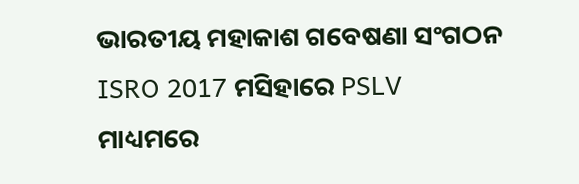ଭାରତୀୟ ମହାକାଶ ଗବେଷଣା ସଂଗଠନ ISRO 2017 ମସିହାରେ PSLV ମାଧ୍ୟମରେ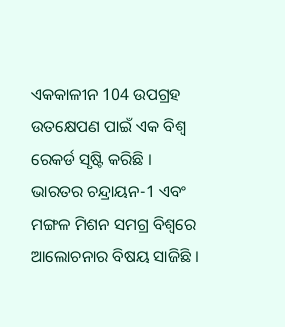ଏକକାଳୀନ 104 ଉପଗ୍ରହ ଉତକ୍ଷେପଣ ପାଇଁ ଏକ ବିଶ୍ୱ ରେକର୍ଡ ସୃଷ୍ଟି କରିଛି । ଭାରତର ଚନ୍ଦ୍ରାୟନ-1 ଏବଂ ମଙ୍ଗଳ ମିଶନ ସମଗ୍ର ବିଶ୍ୱରେ ଆଲୋଚନାର ବିଷୟ ସାଜିଛି ।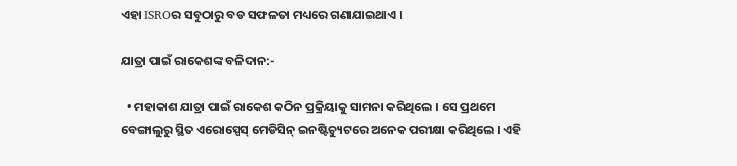ଏହା ISROର ସବୁଠାରୁ ବଡ ସଫଳତା ମଧ୍ୟରେ ଗଣାଯାଇଥାଏ ।

ଯାତ୍ରା ପାଇଁ ରାକେଶଙ୍କ ବଳିଦାନ:-

  • ମହାକାଶ ଯାତ୍ରା ପାଇଁ ରାକେଶ କଠିନ ପ୍ରକ୍ରିୟାକୁ ସାମନା କରିଥିଲେ । ସେ ପ୍ରଥମେ ବେଙ୍ଗାଲୁରୁ ସ୍ଥିତ ଏରୋସ୍ପେସ୍ ମେଡିସିନ୍ ଇନଷ୍ଟିଚ୍ୟୁଟରେ ଅନେକ ପରୀକ୍ଷା କରିଥିଲେ । ଏହି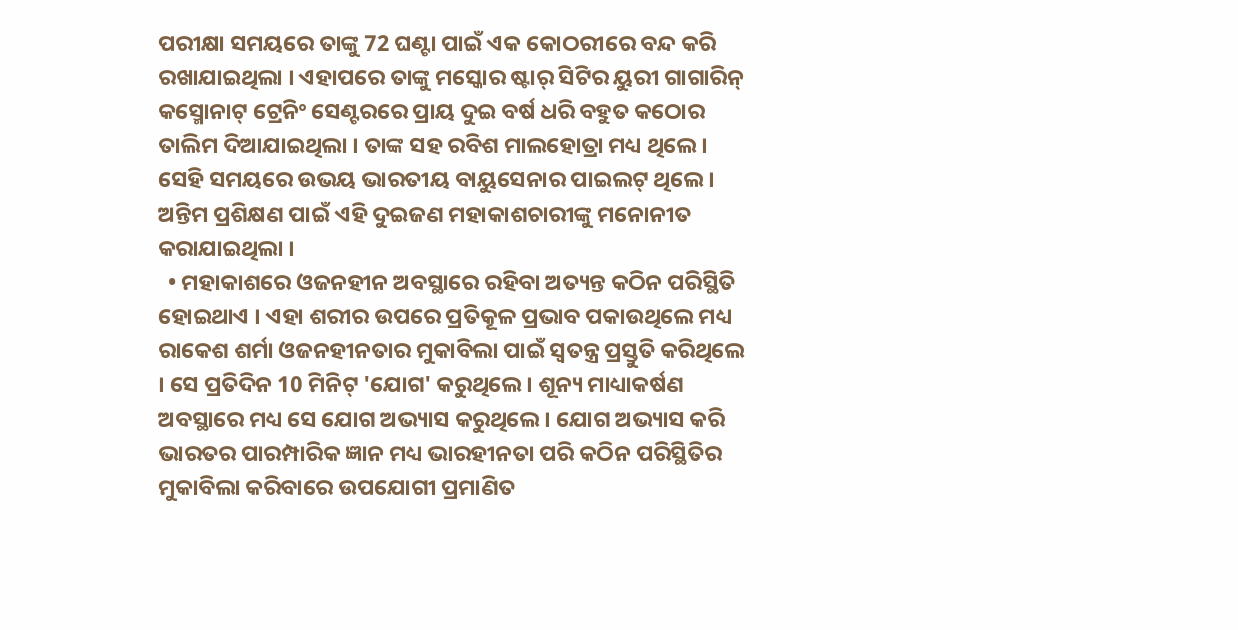ପରୀକ୍ଷା ସମୟରେ ତାଙ୍କୁ 72 ଘଣ୍ଟା ପାଇଁ ଏକ କୋଠରୀରେ ବନ୍ଦ କରି ରଖାଯାଇଥିଲା । ଏହାପରେ ତାଙ୍କୁ ମସ୍କୋର ଷ୍ଟାର୍ ସିଟିର ୟୁରୀ ଗାଗାରିନ୍ କସ୍ମୋନାଟ୍ ଟ୍ରେନିଂ ସେଣ୍ଟରରେ ପ୍ରାୟ ଦୁଇ ବର୍ଷ ଧରି ବହୁତ କଠୋର ତାଲିମ ଦିଆଯାଇଥିଲା । ତାଙ୍କ ସହ ରବିଶ ମାଲହୋତ୍ରା ମଧ୍ୟ ଥିଲେ। ସେହି ସମୟରେ ଉଭୟ ଭାରତୀୟ ବାୟୁସେନାର ପାଇଲଟ୍ ଥିଲେ । ଅନ୍ତିମ ପ୍ରଶିକ୍ଷଣ ପାଇଁ ଏହି ଦୁଇଜଣ ମହାକାଶଚାରୀଙ୍କୁ ମନୋନୀତ କରାଯାଇଥିଲା ।
  • ମହାକାଶରେ ଓଜନହୀନ ଅବସ୍ଥାରେ ରହିବା ଅତ୍ୟନ୍ତ କଠିନ ପରିସ୍ଥିତି ହୋଇଥାଏ । ଏହା ଶରୀର ଉପରେ ପ୍ରତିକୂଳ ପ୍ରଭାବ ପକାଉଥିଲେ ମଧ୍ୟ ରାକେଶ ଶର୍ମା ଓଜନହୀନତାର ମୁକାବିଲା ପାଇଁ ସ୍ୱତନ୍ତ୍ର ପ୍ରସ୍ତୁତି କରିଥିଲେ । ସେ ପ୍ରତିଦିନ 10 ମିନିଟ୍ 'ଯୋଗ' କରୁଥିଲେ । ଶୂନ୍ୟ ମାଧ୍ୟାକର୍ଷଣ ଅବସ୍ଥାରେ ମଧ୍ୟ ସେ ଯୋଗ ଅଭ୍ୟାସ କରୁଥିଲେ । ଯୋଗ ଅଭ୍ୟାସ କରି ଭାରତର ପାରମ୍ପାରିକ ଜ୍ଞାନ ମଧ୍ୟ ଭାରହୀନତା ପରି କଠିନ ପରିସ୍ଥିତିର ମୁକାବିଲା କରିବାରେ ଉପଯୋଗୀ ପ୍ରମାଣିତ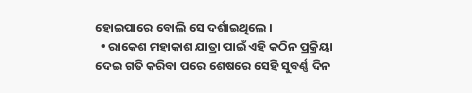ହୋଇପାରେ ବୋଲି ସେ ଦର୍ଶାଇଥିଲେ ।
  • ରାକେଶ ମହାକାଶ ଯାତ୍ରା ପାଇଁ ଏହି କଠିନ ପ୍ରକ୍ରିୟା ଦେଇ ଗତି କରିବା ପରେ ଶେଷରେ ସେହି ସୁବର୍ଣ୍ଣ ଦିନ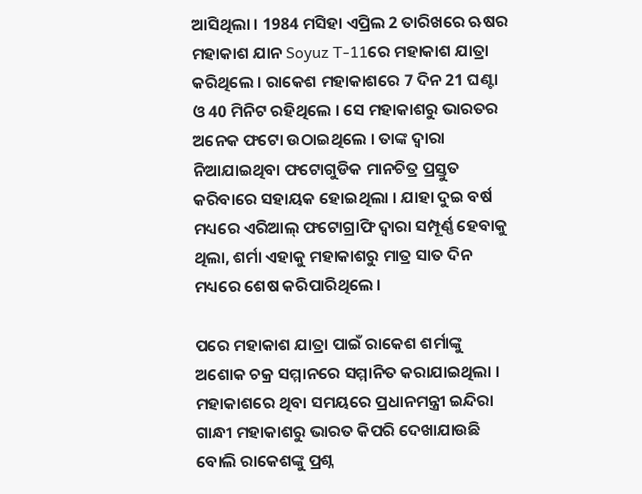ଆସିଥିଲା । 1984 ମସିହା ଏପ୍ରିଲ 2 ତାରିଖରେ ଋଷର ମହାକାଶ ଯାନ Soyuz T-11ରେ ମହାକାଶ ଯାତ୍ରା କରିଥିଲେ । ରାକେଶ ମହାକାଶରେ 7 ଦିନ 21 ଘଣ୍ଟା ଓ 40 ମିନିଟ ରହିଥିଲେ । ସେ ମହାକାଶରୁ ଭାରତର ଅନେକ ଫଟୋ ଉଠାଇଥିଲେ । ତାଙ୍କ ଦ୍ୱାରା ନିଆଯାଇଥିବା ଫଟୋଗୁଡିକ ମାନଚିତ୍ର ପ୍ରସ୍ତୁତ କରିବାରେ ସହାୟକ ହୋଇଥିଲା । ଯାହା ଦୁଇ ବର୍ଷ ମଧ୍ୟରେ ଏରିଆଲ୍ ଫଟୋଗ୍ରାଫି ଦ୍ୱାରା ସମ୍ପୂର୍ଣ୍ଣ ହେବାକୁ ଥିଲା, ଶର୍ମା ଏହାକୁ ମହାକାଶରୁ ମାତ୍ର ସାତ ଦିନ ମଧ୍ୟରେ ଶେଷ କରିପାରିଥିଲେ ।

ପରେ ମହାକାଶ ଯାତ୍ରା ପାଇଁ ରାକେଶ ଶର୍ମାଙ୍କୁ ଅଶୋକ ଚକ୍ର ସମ୍ମାନରେ ସମ୍ମାନିତ କରାଯାଇଥିଲା । ମହାକାଶରେ ଥିବା ସମୟରେ ପ୍ରଧାନମନ୍ତ୍ରୀ ଇନ୍ଦିରା ଗାନ୍ଧୀ ମହାକାଶରୁ ଭାରତ କିପରି ଦେଖାଯାଉଛି ବୋଲି ରାକେଶଙ୍କୁ ପ୍ରଶ୍ନ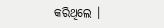କରିଥିଲେ ।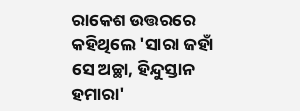ରାକେଶ ଉତ୍ତରରେ କହିଥିଲେ 'ସାରା ଜହାଁ ସେ ଅଚ୍ଛା, ହିନ୍ଦୁସ୍ତାନ ହମାରା'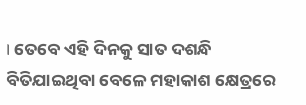। ତେବେ ଏହି ଦିନକୁ ସାତ ଦଶନ୍ଧି ବିତିଯାଇଥିବା ବେଳେ ମହାକାଶ କ୍ଷେତ୍ରରେ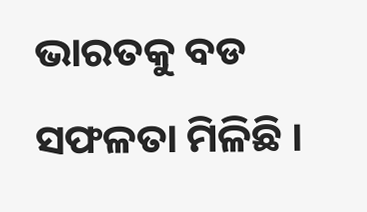ଭାରତକୁ ବଡ ସଫଳତା ମିଳିଛି ।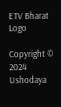ETV Bharat Logo

Copyright © 2024 Ushodaya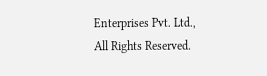Enterprises Pvt. Ltd., All Rights Reserved.